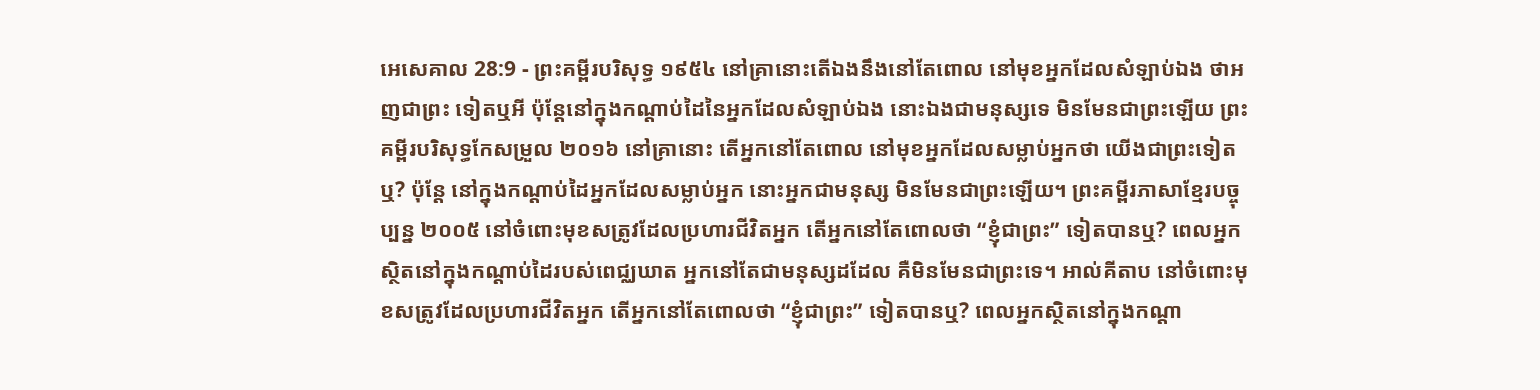អេសេគាល 28:9 - ព្រះគម្ពីរបរិសុទ្ធ ១៩៥៤ នៅគ្រានោះតើឯងនឹងនៅតែពោល នៅមុខអ្នកដែលសំឡាប់ឯង ថាអញជាព្រះ ទៀតឬអី ប៉ុន្តែនៅក្នុងកណ្តាប់ដៃនៃអ្នកដែលសំឡាប់ឯង នោះឯងជាមនុស្សទេ មិនមែនជាព្រះឡើយ ព្រះគម្ពីរបរិសុទ្ធកែសម្រួល ២០១៦ នៅគ្រានោះ តើអ្នកនៅតែពោល នៅមុខអ្នកដែលសម្លាប់អ្នកថា យើងជាព្រះទៀតឬ? ប៉ុន្តែ នៅក្នុងកណ្ដាប់ដៃអ្នកដែលសម្លាប់អ្នក នោះអ្នកជាមនុស្ស មិនមែនជាព្រះឡើយ។ ព្រះគម្ពីរភាសាខ្មែរបច្ចុប្បន្ន ២០០៥ នៅចំពោះមុខសត្រូវដែលប្រហារជីវិតអ្នក តើអ្នកនៅតែពោលថា “ខ្ញុំជាព្រះ” ទៀតបានឬ? ពេលអ្នកស្ថិតនៅក្នុងកណ្ដាប់ដៃរបស់ពេជ្ឈឃាត អ្នកនៅតែជាមនុស្សដដែល គឺមិនមែនជាព្រះទេ។ អាល់គីតាប នៅចំពោះមុខសត្រូវដែលប្រហារជីវិតអ្នក តើអ្នកនៅតែពោលថា “ខ្ញុំជាព្រះ” ទៀតបានឬ? ពេលអ្នកស្ថិតនៅក្នុងកណ្ដា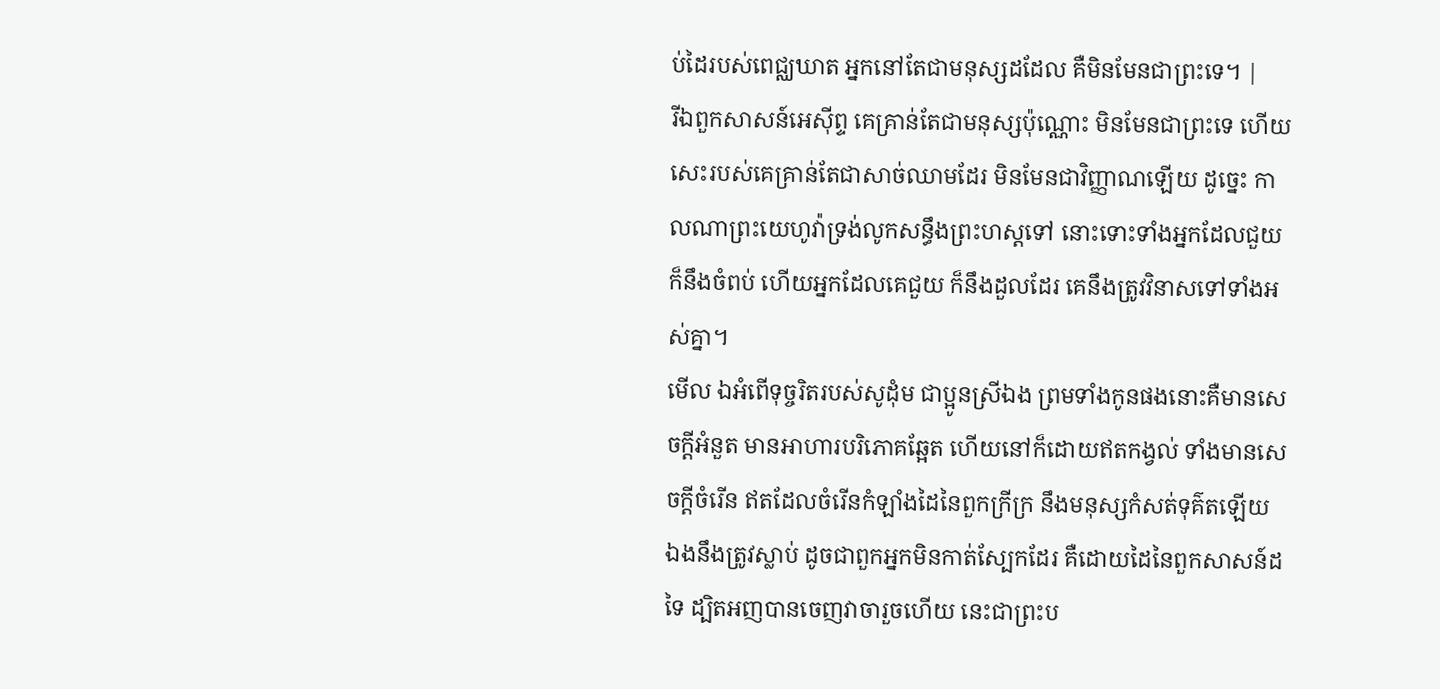ប់ដៃរបស់ពេជ្ឈឃាត អ្នកនៅតែជាមនុស្សដដែល គឺមិនមែនជាព្រះទេ។ |
រីឯពួកសាសន៍អេស៊ីព្ទ គេគ្រាន់តែជាមនុស្សប៉ុណ្ណោះ មិនមែនជាព្រះទេ ហើយសេះរបស់គេគ្រាន់តែជាសាច់ឈាមដែរ មិនមែនជាវិញ្ញាណឡើយ ដូច្នេះ កាលណាព្រះយេហូវ៉ាទ្រង់លូកសន្ធឹងព្រះហស្តទៅ នោះទោះទាំងអ្នកដែលជួយក៏នឹងចំពប់ ហើយអ្នកដែលគេជួយ ក៏នឹងដួលដែរ គេនឹងត្រូវវិនាសទៅទាំងអស់គ្នា។
មើល ឯអំពើទុច្ចរិតរបស់សូដុំម ជាប្អូនស្រីឯង ព្រមទាំងកូនផងនោះគឺមានសេចក្ដីអំនួត មានអាហារបរិភោគឆ្អែត ហើយនៅក៏ដោយឥតកង្វល់ ទាំងមានសេចក្ដីចំរើន ឥតដែលចំរើនកំឡាំងដៃនៃពួកក្រីក្រ នឹងមនុស្សកំសត់ទុគ៌តឡើយ
ឯងនឹងត្រូវស្លាប់ ដូចជាពួកអ្នកមិនកាត់ស្បែកដែរ គឺដោយដៃនៃពួកសាសន៍ដទៃ ដ្បិតអញបានចេញវាចារួចហើយ នេះជាព្រះប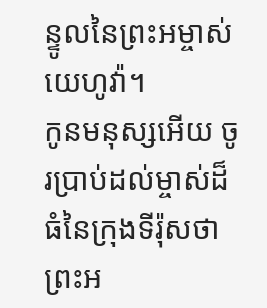ន្ទូលនៃព្រះអម្ចាស់យេហូវ៉ា។
កូនមនុស្សអើយ ចូរប្រាប់ដល់ម្ចាស់ដ៏ធំនៃក្រុងទីរ៉ុសថា ព្រះអ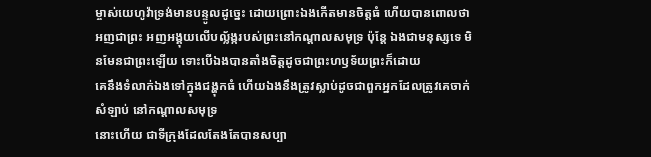ម្ចាស់យេហូវ៉ាទ្រង់មានបន្ទូលដូច្នេះ ដោយព្រោះឯងកើតមានចិត្តធំ ហើយបានពោលថា អញជាព្រះ អញអង្គុយលើបល្ល័ង្ករបស់ព្រះនៅកណ្តាលសមុទ្រ ប៉ុន្តែ ឯងជាមនុស្សទេ មិនមែនជាព្រះឡើយ ទោះបើឯងបានតាំងចិត្តដូចជាព្រះហឫទ័យព្រះក៏ដោយ
គេនឹងទំលាក់ឯងទៅក្នុងជង្ហុកធំ ហើយឯងនឹងត្រូវស្លាប់ដូចជាពួកអ្នកដែលត្រូវគេចាក់សំឡាប់ នៅកណ្តាលសមុទ្រ
នោះហើយ ជាទីក្រុងដែលតែងតែបានសប្បា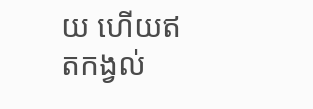យ ហើយឥតកង្វល់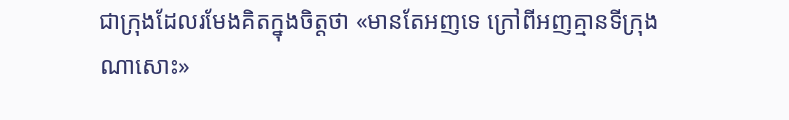ជាក្រុងដែលរមែងគិតក្នុងចិត្តថា «មានតែអញទេ ក្រៅពីអញគ្មានទីក្រុងណាសោះ»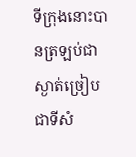ទីក្រុងនោះបានត្រឡប់ជាស្ងាត់ច្រៀប ជាទីសំ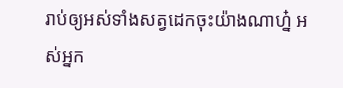រាប់ឲ្យអស់ទាំងសត្វដេកចុះយ៉ាងណាហ្ន៎ អស់អ្នក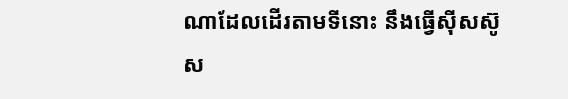ណាដែលដើរតាមទីនោះ នឹងធ្វើស៊ីសស៊ូស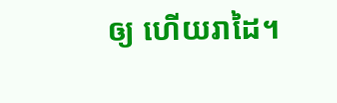ឲ្យ ហើយរាដៃ។